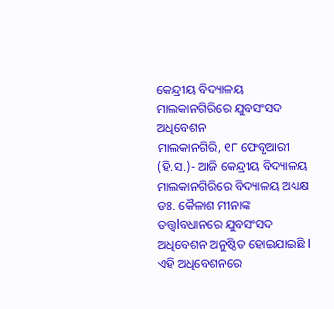କେନ୍ଦ୍ରୀୟ ବିଦ୍ୟାଳୟ ମାଲକାନଗିରିରେ ଯୁବସଂସଦ ଅଧିବେଶନ
ମାଲକାନଗିରି, ୧୮ ଫେବୃଆରୀ (ହି.ସ.)- ଆଜି କେନ୍ଦ୍ରୀୟ ବିଦ୍ୟାଳୟ ମାଲକାନଗିରିରେ ବିଦ୍ୟାଳୟ ଅଧ୍ୟକ୍ଷ ଡଃ. କୈଳାଶ ମୀନାଙ୍କ ତତ୍ତ୍ୱlବଧାନରେ ଯୁବସଂସଦ ଅଧିବେଶନ ଅନୁଷ୍ଠିତ ହୋଇଯାଇଛି l ଏହି ଅଧିବେଶନରେ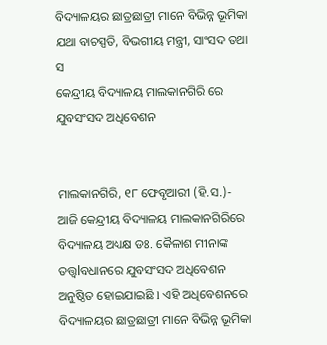ବିଦ୍ୟାଳୟର ଛାତ୍ରଛାତ୍ରୀ ମାନେ ବିଭିନ୍ନ ଭୂମିକା ଯଥା ବାଚସ୍ପତି, ବିଭଗୀୟ ମନ୍ତ୍ରୀ, ସାଂସଦ ତଥା ସ
କେନ୍ଦ୍ରୀୟ ବିଦ୍ୟାଳୟ ମାଲକାନଗିରି ରେ ଯୁବସଂସଦ ଅଧିବେଶନ


ମାଲକାନଗିରି, ୧୮ ଫେବୃଆରୀ (ହି.ସ.)- ଆଜି କେନ୍ଦ୍ରୀୟ ବିଦ୍ୟାଳୟ ମାଲକାନଗିରିରେ ବିଦ୍ୟାଳୟ ଅଧ୍ୟକ୍ଷ ଡଃ. କୈଳାଶ ମୀନାଙ୍କ ତତ୍ତ୍ୱlବଧାନରେ ଯୁବସଂସଦ ଅଧିବେଶନ ଅନୁଷ୍ଠିତ ହୋଇଯାଇଛି l ଏହି ଅଧିବେଶନରେ ବିଦ୍ୟାଳୟର ଛାତ୍ରଛାତ୍ରୀ ମାନେ ବିଭିନ୍ନ ଭୂମିକା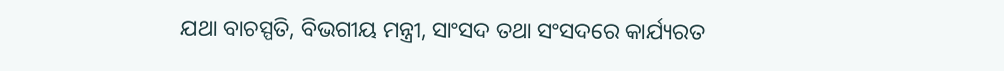ଯଥା ବାଚସ୍ପତି, ବିଭଗୀୟ ମନ୍ତ୍ରୀ, ସାଂସଦ ତଥା ସଂସଦରେ କାର୍ଯ୍ୟରତ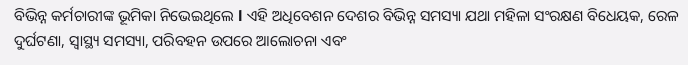ବିଭିନ୍ନ କର୍ମଚାରୀଙ୍କ ଭୂମିକା ନିଭେଇଥିଲେ l ଏହି ଅଧିବେଶନ ଦେଶର ବିଭିନ୍ନ ସମସ୍ୟା ଯଥା ମହିଳା ସଂରକ୍ଷଣ ବିଧେୟକ, ରେଳ ଦୁର୍ଘଟଣା, ସ୍ୱାସ୍ଥ୍ୟ ସମସ୍ୟା, ପରିବହନ ଉପରେ ଆଲୋଚନା ଏବଂ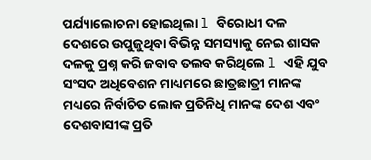ପର୍ଯ୍ୟାଲୋଚନା ହୋଇଥିଲା l ବିରୋଧୀ ଦଳ ଦେଶରେ ଉପୁଜୁଥିବା ବିଭିନ୍ନ ସମସ୍ୟାକୁ ନେଇ ଶାସକ ଦଳକୁ ପ୍ରଶ୍ନ କରି ଜବାବ ତଲବ କରିଥିଲେ l ଏହି ଯୁବ ସଂସଦ ଅଧିବେଶନ ମାଧ୍ୟମରେ ଛାତ୍ରଛାତ୍ରୀ ମାନଙ୍କ ମଧ୍ୟରେ ନିର୍ବାଚିତ ଲୋକ ପ୍ରତିନିଧି ମାନଙ୍କ ଦେଶ ଏବଂ ଦେଶବାସୀଙ୍କ ପ୍ରତି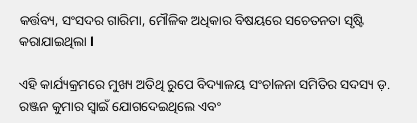କର୍ତ୍ତବ୍ୟ, ସଂସଦର ଗାରିମା, ମୌଳିକ ଅଧିକାର ବିଷୟରେ ସଚେତନତା ସୃଷ୍ଟି କରାଯାଇଥିଲା l

ଏହି କାର୍ଯ୍ୟକ୍ରମରେ ମୁଖ୍ୟ ଅତିଥି ରୁପେ ବିଦ୍ୟାଳୟ ସଂଚlଳନା ସମିତିର ସଦସ୍ୟ ଡ଼. ରଞ୍ଜନ କୁମାର ସ୍ୱାଇଁ ଯୋଗଦେଇଥିଲେ ଏବଂ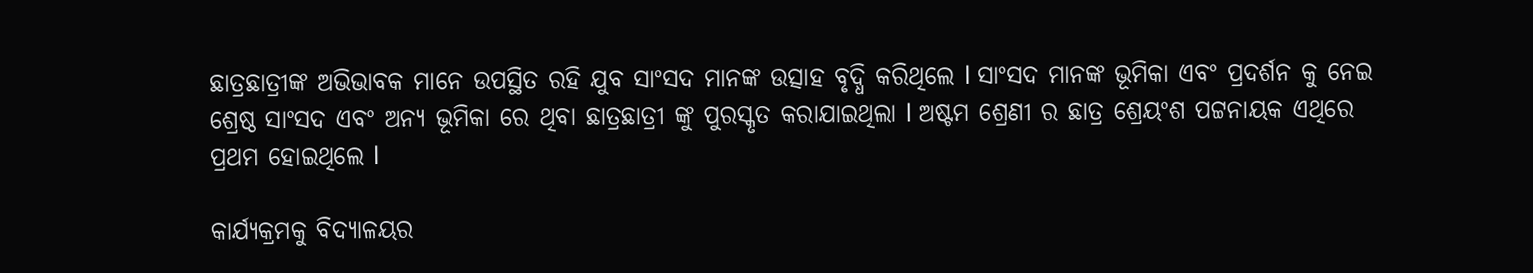ଛାତ୍ରଛାତ୍ରୀଙ୍କ ଅଭିଭାବକ ମାନେ ଉପସ୍ଥିତ ରହି ଯୁବ ସାଂସଦ ମାନଙ୍କ ଉତ୍ସାହ ବୃଦ୍ଧି କରିଥିଲେ l ସାଂସଦ ମାନଙ୍କ ଭୂମିକା ଏବଂ ପ୍ରଦର୍ଶନ କୁ ନେଇ ଶ୍ରେଷ୍ଠ ସାଂସଦ ଏବଂ ଅନ୍ୟ ଭୂମିକା ରେ ଥିବା ଛାତ୍ରଛାତ୍ରୀ ଙ୍କୁ ପୁରସ୍କୃତ କରାଯାଇଥିଲା l ଅଷ୍ଟମ ଶ୍ରେଣୀ ର ଛାତ୍ର ଶ୍ରେୟଂଶ ପଟ୍ଟନାୟକ ଏଥିରେ ପ୍ରଥମ ହୋଇଥିଲେ l

କାର୍ଯ୍ୟକ୍ରମକୁ ବିଦ୍ୟାଳୟର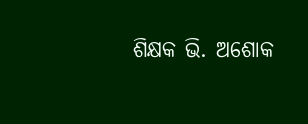ଶିକ୍ଷକ ଭି. ଅଶୋକ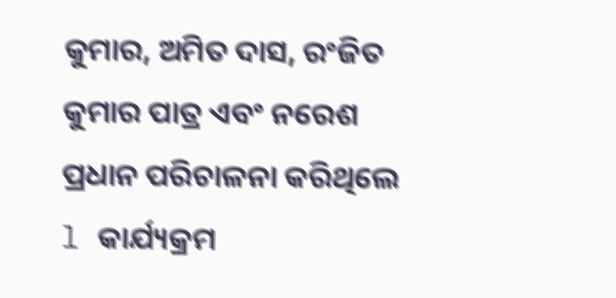କୁମାର, ଅମିତ ଦାସ, ରଂଜିତ କୁମାର ପାତ୍ର ଏବଂ ନରେଶ ପ୍ରଧାନ ପରିଚାଳନା କରିଥିଲେ l କାର୍ଯ୍ୟକ୍ରମ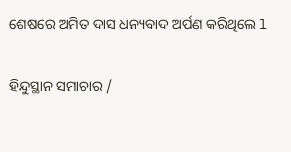ଶେଷରେ ଅମିତ ଦାସ ଧନ୍ୟବାଦ ଅର୍ପଣ କରିଥିଲେ l

ହିନ୍ଦୁସ୍ଥାନ ସମାଚାର /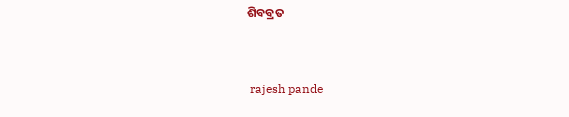ଶିବବ୍ରତ


 rajesh pande